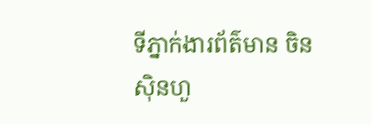ទីភ្នាក់ងារព័ត៌មាន ចិនស៊ិនហួ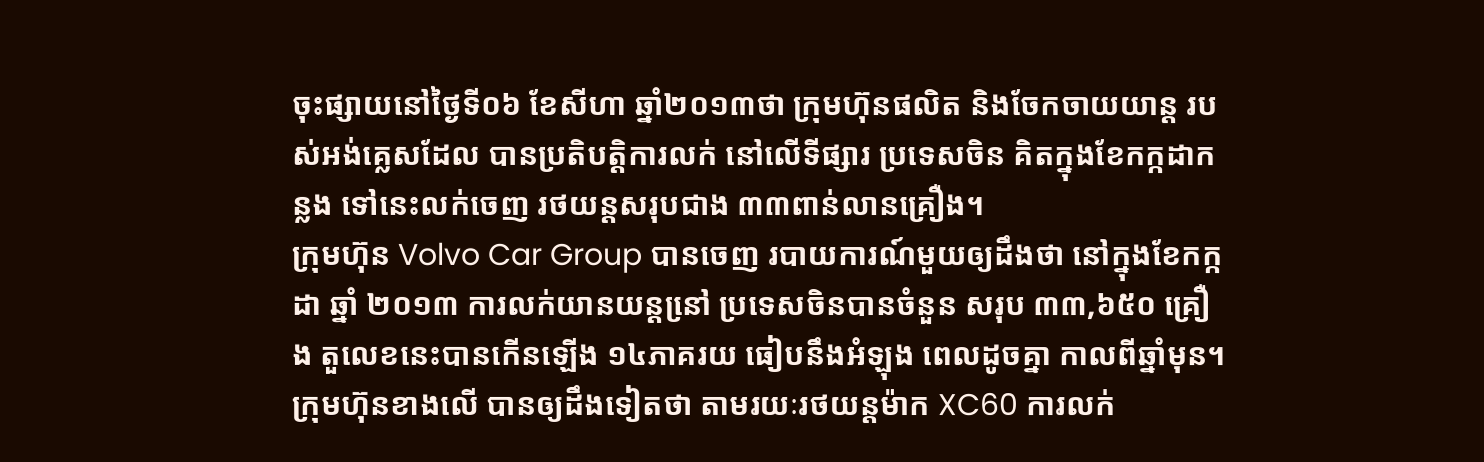ចុះផ្សាយនៅថ្ងៃទី០៦ ខែសីហា ឆ្នាំ២០១៣ថា ក្រុមហ៊ុនផលិត និងចែកចាយយាន្ត របស់អង់គ្លេសដែល បានប្រតិបត្តិការលក់ នៅលើទីផ្សារ ប្រទេសចិន គិតក្នុងខែកក្កដាកន្លង ទៅនេះលក់ចេញ រថយន្តសរុបជាង ៣៣ពាន់លានគ្រឿង។
ក្រុមហ៊ុន Volvo Car Group បានចេញ របាយការណ៍មួយឲ្យដឹងថា នៅក្នុងខែកក្កដា ឆ្នាំ ២០១៣ ការលក់យានយន្តនៅ្រ ប្រទេសចិនបានចំនួន សរុប ៣៣,៦៥០ គ្រឿង តួលេខនេះបានកើនឡើង ១៤ភាគរយ ធៀបនឹងអំឡុង ពេលដូចគ្នា កាលពីឆ្នាំមុន។
ក្រុមហ៊ុនខាងលើ បានឲ្យដឹងទៀតថា តាមរយៈរថយន្តម៉ាក XC60 ការលក់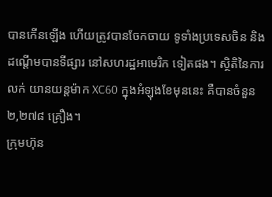បានកើនឡើង ហើយត្រូវបានចែកចាយ ទូទាំងប្រទេសចិន និងដណើ្តមបានទីផ្សារ នៅសហរដ្ឋអាមេរិក ទៀតផង។ ស្ថិតិនៃការលក់ យានយន្តម៉ាក XC60 ក្នុងអំឡុងខែមុននេះ គឺបានចំនួន ២,២៧៨ គ្រឿង។
ក្រុមហ៊ុន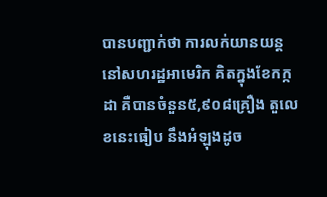បានបញ្ជាក់ថា ការលក់យានយន្ត នៅសហរដ្ឋអាមេរិក គិតក្នុងខែកក្កដា គឺបានចំនួន៥,៩០៨គ្រឿង តួលេខនេះធៀប នឹងអំឡុងដូច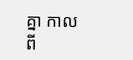គ្នា កាលពី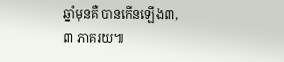ឆ្នាំមុនគឺ បានកើនឡើង៣,៣ ភាគរយ៕